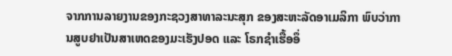ຈາກການລາຍງານຂອງກະຊວງສາທາລະນະສຸກ ຂອງສະຫະລັດອາເມລິກາ ພົບວ່າການສູບຢາເປັນສາເຫດຂອງມະເຮັງປອດ ແລະ ໂຣກຊໍາເຮື້ອອຶ່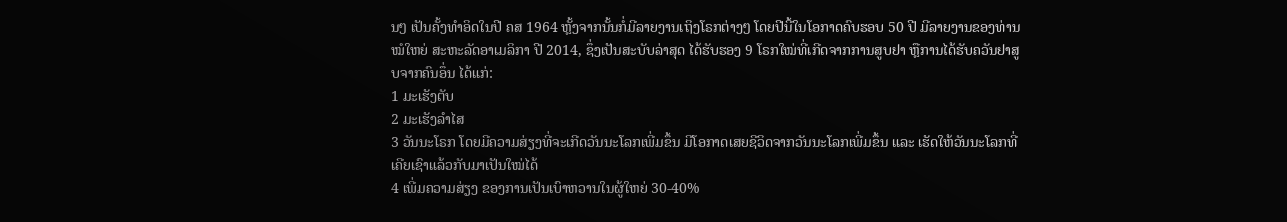ນໆ ເປັນຄັ້ງທໍາອິດໃນປີ ຄສ 1964 ຫຼັ້ງຈາກນັ້ນກໍ່ມີລາຍງານເຖິງໂຣກຕ່າງໆ ໂດຍປີນີ້ໃນໂອກາດຄົບຮອບ 50 ປີ ມີລາຍງານຂອງທ່ານໝໍໃຫຍ່ ສະຫະລັດອາເມລິກາ ປີ 2014, ຊຶ່ງເປັນສະບັບລ່າສຸດ ໄດ້ຮັບຮອງ 9 ໂຣກໃໝ່ທີ່ເກີດຈາກການສູບຢາ ຫຼືການໄດ້ຮັບຄວັນຢາສູບຈາກຄົນອຶ່ນ ໄດ້ແກ່:
1 ມະເຮັງຕັບ
2 ມະເຮັງລໍາໄສ
3 ວັນນະໂຣກ ໂດຍມີຄວາມສ່ຽງທີ່ຈະເກີດວັນນະໂລກເພີ່ມຂຶ້ນ ມີໂອກາດເສຍຊີວິດຈາກວັນນະໂລກເພີ່ມຂຶ້ນ ແລະ ເຮັດໃຫ້ວັນນະໂລກທີ່ເຄີຍເຊົາແລ້ວກັບມາເປັນໃໝ່ໄດ້
4 ເພີ່ມຄວາມສ່ຽງ ຂອງການເປັນເບົາຫວານໃນຜູ້ໃຫຍ່ 30-40%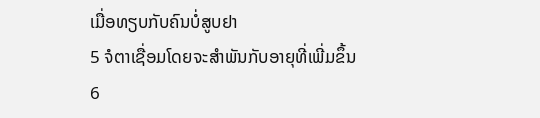ເມື່ອທຽບກັບຄົນບໍ່ສູບຢາ
5 ຈໍຕາເຊື່ອມໂດຍຈະສໍາພັນກັບອາຍຸທີ່ເພີ່ມຂຶ້ນ
6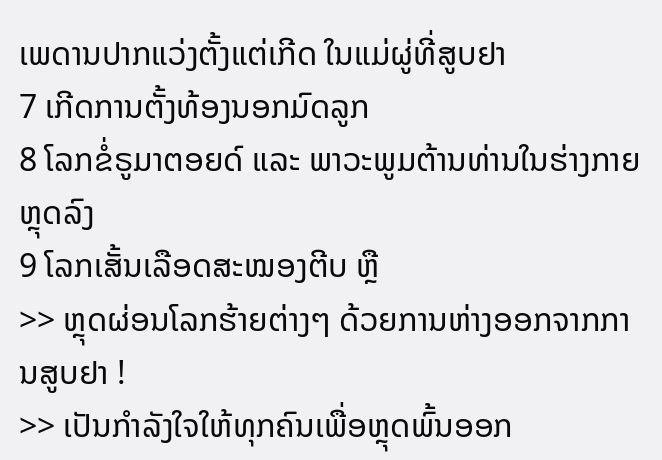ເພດານປາກແວ່ງຕັ້ງແຕ່ເກີດ ໃນແມ່ຜູ່ທີ່ສູບຢາ
7 ເກີດການຕັ້ງທ້ອງນອກມົດລູກ
8 ໂລກຂໍ່ຣູມາຕອຍດ໌ ແລະ ພາວະພູມຕ້ານທ່ານໃນຮ່າງກາຍຫຼຸດລົງ
9 ໂລກເສັ້ນເລືອດສະໝອງຕີບ ຫຼື
>> ຫຼຸດຜ່ອນໂລກຮ້າຍຕ່າງໆ ດ້ວຍການຫ່າງອອກຈາກການສູບຢາ !
>> ເປັນກໍາລັງໃຈໃຫ້ທຸກຄົນເພື່ອຫຼຸດພົ້ນອອກ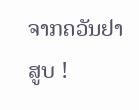ຈາກຄວັນຢາສູບ !